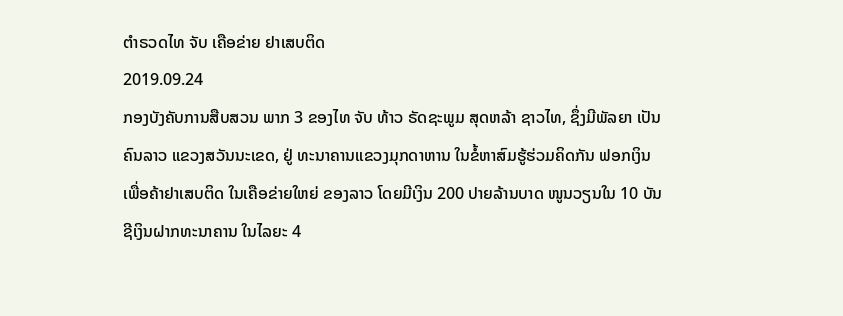ຕໍາຣວດໄທ ຈັບ ເຄືອຂ່າຍ ຢາເສບຕິດ
2019.09.24
ກອງບັງຄັບການສືບສວນ ພາກ 3 ຂອງໄທ ຈັບ ທ້າວ ຣັດຊະພູມ ສຸດຫລ້າ ຊາວໄທ, ຊຶ່ງມີພັລຍາ ເປັນຄົນລາວ ແຂວງສວັນນະເຂດ, ຢູ່ ທະນາຄານແຂວງມຸກດາຫານ ໃນຂໍ້ຫາສົມຮູ້ຮ່ວມຄິດກັນ ຟອກເງິນ ເພື່ອຄ້າຢາເສບຕິດ ໃນເຄືອຂ່າຍໃຫຍ່ ຂອງລາວ ໂດຍມີເງິນ 200 ປາຍລ້ານບາດ ໜູນວຽນໃນ 10 ບັນຊີເງິນຝາກທະນາຄານ ໃນໄລຍະ 4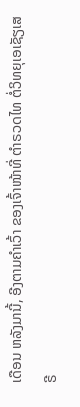ເດືອນ ຫລັງມານີ້, ອີງຕາມຄໍາເວົ້າ ຂອງເຈົ້າໜ້າທີ່ ຕໍາຣວດໄທ ຕໍ່ວິທຍຸເອເຊັຽເສຣີ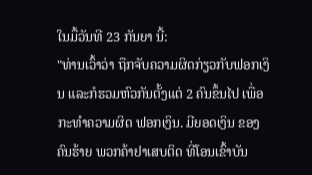ໃນມື້ວັນທີ 23 ກັນຍາ ນີ້:
"ທ່ານເວົ້າວ່າ ຖືກຈັບຄວາມຜິດກ່ຽວກັບຟອກເງິນ ແລະກໍຮວມຫົວກັນຕັ້ງແຕ່ 2 ຄົນຂຶ້ນໄປ ເພື່ອກະທໍາຄວາມຜິດ ຟອກເງິນ. ມີຍອດເງິນ ຂອງຄົນຮ້າຍ ພວກຄ້າຢາເສບຕິດ ທີ່ໂອນເຂົ້າບັນ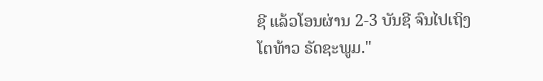ຊີ ແລ້ວໂອນຜ່ານ 2-3 ບັນຊີ ຈົນໄປເຖິງໂຕທ້າວ ຣັດຊະພູມ."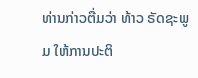ທ່ານກ່າວຕື່ມວ່າ ທ້າວ ຣັດຊະພູມ ໃຫ້ການປະຕິ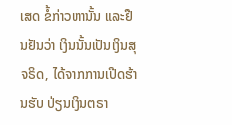ເສດ ຂໍ້ກ່າວຫານັ້ນ ແລະຢືນຢັນວ່າ ເງິນນັ້ນເປັນເງິນສຸຈຣິດ, ໄດ້ຈາກການເປີດຮ້ານຮັບ ປ່ຽນເງິນຕຣາ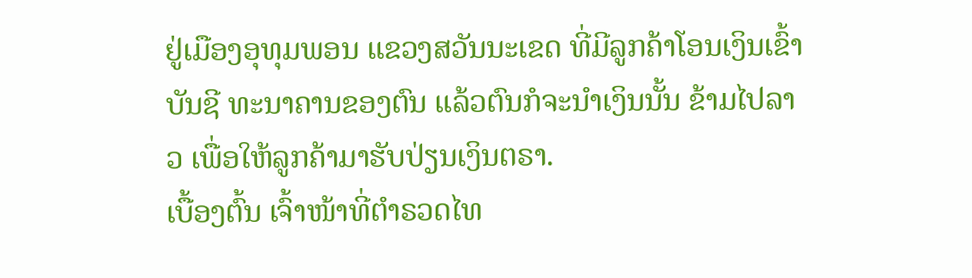ຢູ່ເມືອງອຸທຸມພອນ ແຂວງສວັນນະເຂດ ທີ່ມີລູກຄ້າໂອນເງິນເຂົ້າບັນຊີ ທະນາຄານຂອງຕົນ ແລ້ວຕົນກໍຈະນໍາເງິນນັ້ນ ຂ້າມໄປລາວ ເພື່ອໃຫ້ລູກຄ້າມາຮັບປ່ຽນເງິນຕຣາ.
ເບື້ອງຕົ້ນ ເຈົ້າໜ້າທີ່ຕໍາຣວດໄທ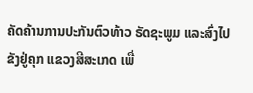ຄັດຄ້ານການປະກັນຕົວທ້າວ ຣັດຊະພູມ ແລະສົ່ງໄປຂັງຢູ່ຄຸກ ແຂວງສີສະເກດ ເພື່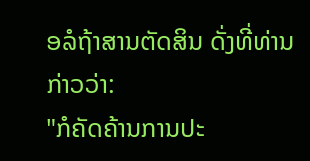ອລໍຖ້າສານຕັດສິນ ດັ່ງທີ່ທ່ານກ່າວວ່າ:
"ກໍຄັດຄ້ານການປະ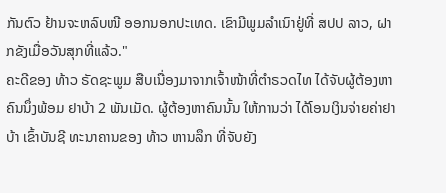ກັນຕົວ ຢ້ານຈະຫລົບໜີ ອອກນອກປະເທດ. ເຂົາມີພູມລໍາເນົາຢູ່ທີ່ ສປປ ລາວ, ຝາກຂັງເມື່ອວັນສຸກທີ່ແລ້ວ."
ຄະດີຂອງ ທ້າວ ຣັດຊະພູມ ສືບເນື່ອງມາຈາກເຈົ້າໜ້າທີ່ຕໍາຣວດໄທ ໄດ້ຈັບຜູ້ຕ້ອງຫາຄົນນຶ່ງພ້ອມ ຢາບ້າ 2 ພັນເມັດ. ຜູ້ຕ້ອງຫາຄົນນັ້ນ ໃຫ້ການວ່າ ໄດ້ໂອນເງິນຈ່າຍຄ່າຢາບ້າ ເຂົ້າບັນຊີ ທະນາຄານຂອງ ທ້າວ ຫານລຶກ ທີ່ຈັບຍັງ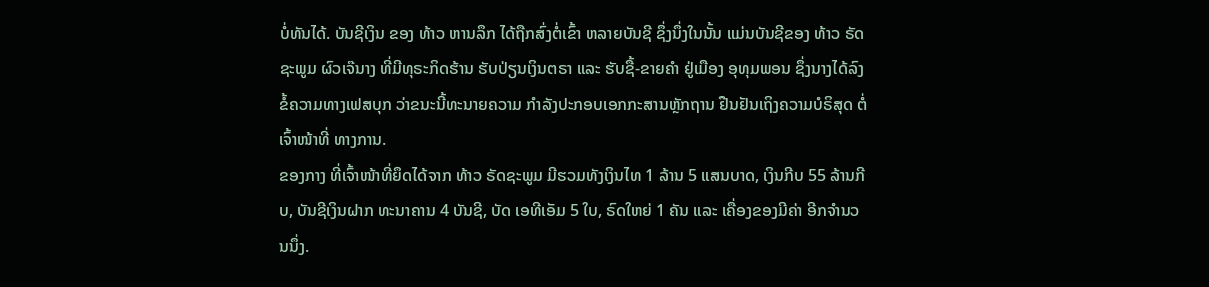ບໍ່ທັນໄດ້. ບັນຊີເງິນ ຂອງ ທ້າວ ຫານລຶກ ໄດ້ຖືກສົ່ງຕໍ່ເຂົ້າ ຫລາຍບັນຊີ ຊຶ່ງນຶ່ງໃນນັ້ນ ແມ່ນບັນຊີຂອງ ທ້າວ ຣັດຊະພູມ ຜົວເຈ໊ນາງ ທີ່ມີທຸຣະກິດຮ້ານ ຮັບປ່ຽນເງິນຕຣາ ແລະ ຮັບຊື້-ຂາຍຄໍາ ຢູ່ເມືອງ ອຸທຸມພອນ ຊຶ່ງນາງໄດ້ລົງຂໍ້ຄວາມທາງເຟສບຸກ ວ່າຂນະນີ້ທະນາຍຄວາມ ກໍາລັງປະກອບເອກກະສານຫຼັກຖານ ຢືນຢັນເຖິງຄວາມບໍຣິສຸດ ຕໍ່ເຈົ້າໜ້າທີ່ ທາງການ.
ຂອງກາງ ທີ່ເຈົ້າໜ້າທີ່ຍຶດໄດ້ຈາກ ທ້າວ ຣັດຊະພູມ ມີຮວມທັງເງິນໄທ 1 ລ້ານ 5 ແສນບາດ, ເງິນກີບ 55 ລ້ານກີບ, ບັນຊີເງິນຝາກ ທະນາຄານ 4 ບັນຊີ, ບັດ ເອທີເອັມ 5 ໃບ, ຣົດໃຫຍ່ 1 ຄັນ ແລະ ເຄື່ອງຂອງມີຄ່າ ອີກຈຳນວນນຶ່ງ.